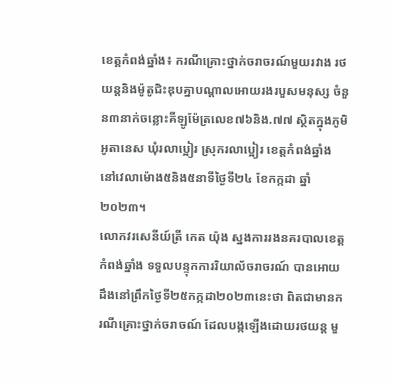ខេត្តកំពង់ឆ្នាំង៖ ករណីគ្រោះថ្នាក់ចរាចរណ៍មួយរវាង រថយន្តនិងម៉ូតូជិះឌុបគ្នាបណ្ដាលអោយរងរបួសមនុស្ស ចំនួន៣នាក់ចន្លោះគីឡូម៉ែត្រលេខ៧៦និង.៧៧ ស្ថិតក្នុងភូមិអូតានេស ឃុំរលាប្អៀរ ស្រុករលាប្អៀរ ខេត្តកំពង់ឆ្នាំង នៅវេលាម៉ោង៥និង៥នាទីថ្ងៃទី២៤ ខែកក្កដា ឆ្នាំ២០២៣។
លោកវរសេនីយ៍ត្រី កេត យ៉ុង ស្នងការរងនគរបាលខេត្តកំពង់ឆ្នាំង ទទួលបន្ទុកការរិយាល័ចរាចរណ៍ បានអោយដឹងនៅព្រឹកថ្ងៃទី២៥កក្កដា២០២៣នេះថា ពិតជាមានករណីគ្រោះថ្នាក់ចរាចណ៍ ដែលបង្កឡើងដោយរថយន្ត មួ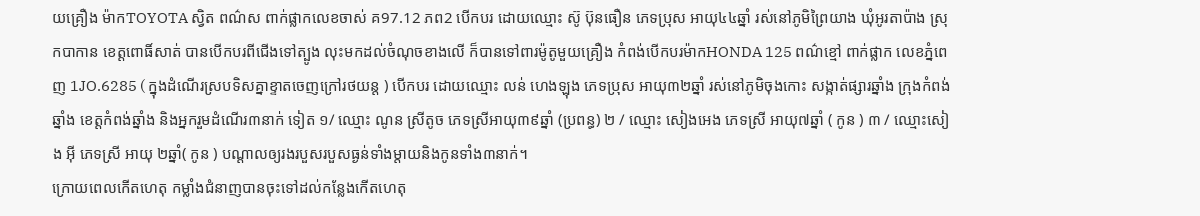យគ្រឿង ម៉ាកTOYOTA ស្វិត ពណ៌ស ពាក់ផ្លាកលេខចាស់ គ97.12 ភព2 បើកបរ ដោយឈ្មោះ ស៊ូ ប៊ុនធឿន ភេទប្រុស អាយុ៤៤ឆ្នាំ រស់នៅភូមិព្រៃយាង ឃុំអូរតាប៉ាង ស្រុកបាកាន ខេត្តពោធិ៍សាត់ បានបើកបរពីជើងទៅត្បូង លុះមកដល់ចំណុចខាងលើ ក៏បានទៅពារម៉ូតូមួយគ្រឿង កំពង់បើកបរម៉ាកHONDA 125 ពណ៌ខ្មៅ ពាក់ផ្លាក លេខភ្នំពេញ 1JO.6285 ( ក្នុងដំណើរស្របទិសគ្នាខ្ទាតចេញក្រៅរថយន្ត ) បើកបរ ដោយឈ្មោះ លន់ ហេងឡុង ភេទប្រុស អាយុ៣២ឆ្នាំ រស់នៅភូមិចុងកោះ សង្កាត់ផ្សារឆ្នាំង ក្រុងកំពង់ឆ្នាំង ខេត្តកំពង់ឆ្នាំង និងអ្នករួមដំណើរ៣នាក់ ទៀត ១/ ឈ្មោះ ណូន ស្រីតូច ភេទស្រីអាយុ៣៩ឆ្នាំ (ប្រពន្ធ) ២ / ឈ្មោះ សៀងអេង ភេទស្រី អាយុ៧ឆ្នាំ ( កូន ) ៣ / ឈ្មោះសៀង អ៊ី ភេទស្រី អាយុ ២ឆ្នាំ( កូន ) បណ្ដាលឲ្យរងរបួសរបួសធ្ងន់ទាំងម្តាយនិងកូនទាំង៣នាក់។
ក្រោយពេលកើតហេតុ កម្លាំងជំនាញបានចុះទៅដល់កន្លែងកើតហេតុ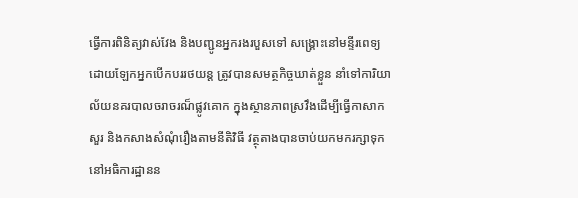ធ្វើការពិនិត្យវាស់វែង និងបញ្ជូនអ្នករងរបួសទៅ សង្គ្រោះនៅមន្ទីរពេទ្យ ដោយឡែកអ្នកបើកបររថយន្ត ត្រូវបានសមត្ថកិច្ចឃាត់ខ្លួន នាំទៅការិយាល័យនគរបាលចរាចរណ៏ផ្លូវគោក ក្នុងស្ថានភាពស្រវឹងដើម្បីធ្វើកាសាកសួរ និងកសាងសំណុំរឿងតាមនីតិវិធី វត្ថុតាងបានចាប់យកមករក្សាទុក នៅអធិការដ្ឋានន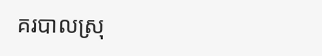គរបាលស្រុ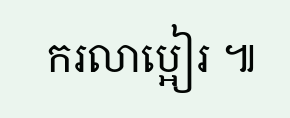ករលាប្អៀរ ៕